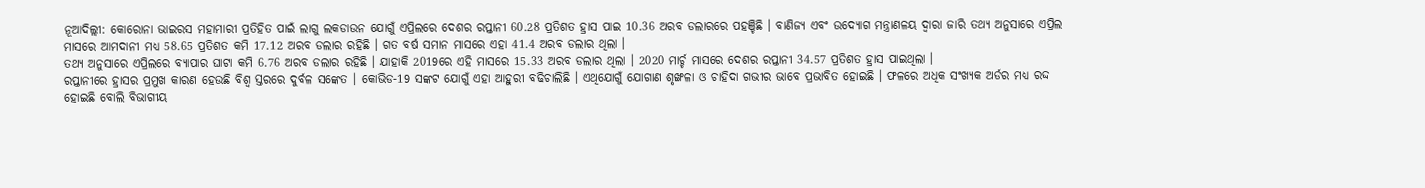ନୂଆଦିଲ୍ଲୀ: କୋରୋନା ଭାଇରସ ମହାମାରୀ ପ୍ରତିହିତ ପାଇଁ ଲାଗୁ ଲକଡାଉନ ଯୋଗୁଁ ଏପ୍ରିଲରେ ଦେଶର ରପ୍ତାନୀ 60.28 ପ୍ରତିଶତ ହ୍ରାସ ପାଇ 10.36 ଅରବ ଡଲାରରେ ପହଞ୍ଚିଛି । ବାଣିଜ୍ୟ ଏବଂ ଉଦ୍ୟୋଗ ମନ୍ତ୍ରାଣଳୟ ଦ୍ବାରା ଜାରି ତଥ୍ୟ ଅନୁସାରେ ଏପ୍ରିଲ ମାସରେ ଆମଦାନୀ ମଧ୍ୟ 58.65 ପ୍ରତିଶତ କମି 17.12 ଅରବ ଡଲାର ରହିଛି । ଗତ ବର୍ଷ ସମାନ ମାସରେ ଏହା 41.4 ଅରବ ଡଲାର ଥିଲା ।
ତଥ୍ୟ ଅନୁସାରେ ଏପ୍ରିଲରେ ବ୍ୟାପାର ଘାଟା କମି 6.76 ଅରବ ଡଲାର ରହିଛି । ଯାହାକି 2019ରେ ଏହି ମାସରେ 15.33 ଅରବ ଡଲାର ଥିଲା । 2020 ମାର୍ଚ୍ଚ ମାସରେ ଦେଶର ରପ୍ତାନୀ 34.57 ପ୍ରତିଶତ ହ୍ରାସ ପାଇଥିଲା ।
ରପ୍ତାନୀରେ ହ୍ରାସର ପ୍ରମୁଖ କାରଣ ହେଉଛି ବିଶ୍ବ ସ୍ତରରେ ଦୁର୍ବଳ ସଙ୍କେତ । କୋଭିଡ-19 ସଙ୍କଟ ଯୋଗୁଁ ଏହା ଆହୁରୀ ବଢିଚାଲିଛି । ଏଥିଯୋଗୁଁ ଯୋଗାଣ ଶୃଙ୍ଖଳା ଓ ଚାହିଦା ଗଭୀର ଭାବେ ପ୍ରଭାବିତ ହୋଇଛି । ଫଳରେ ଅଧିକ ସଂଖ୍ୟକ ଅର୍ଡର ମଧ୍ୟ ରଦ୍ଦ ହୋଇଛି ବୋଲି ବିଭାଗୀୟ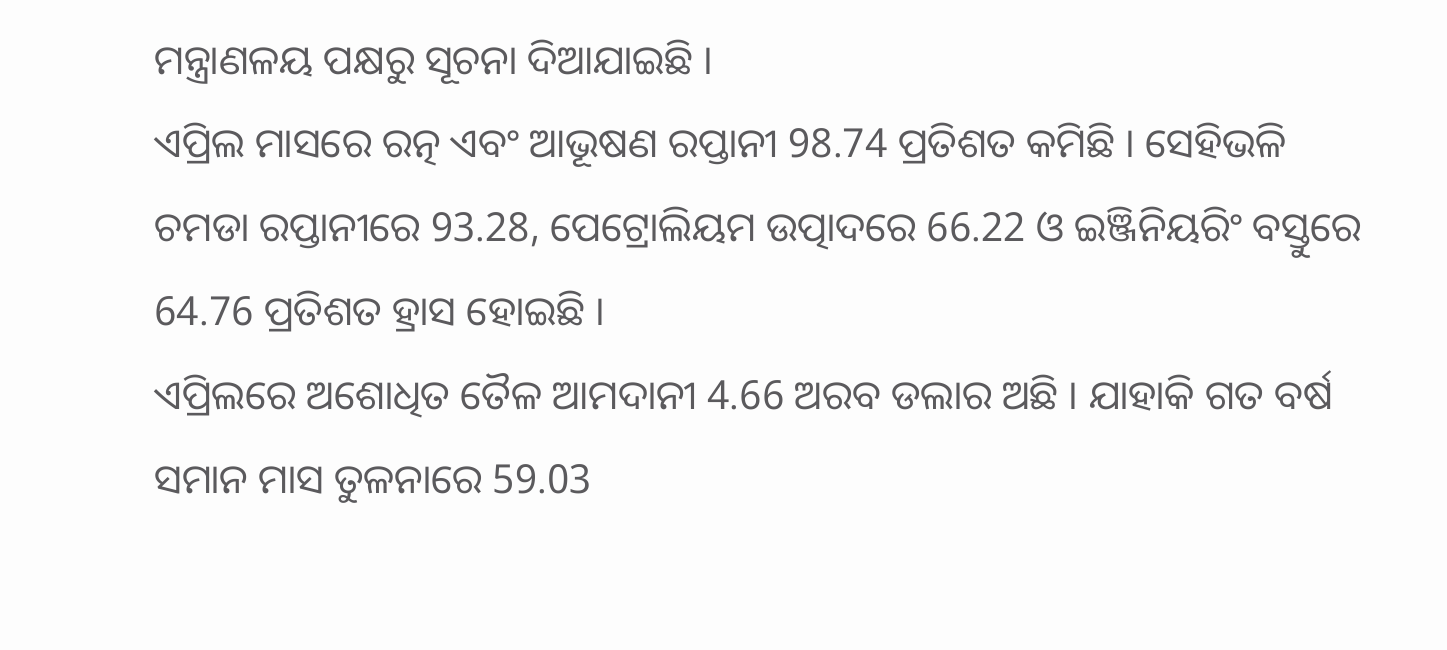ମନ୍ତ୍ରାଣଳୟ ପକ୍ଷରୁ ସୂଚନା ଦିଆଯାଇଛି ।
ଏପ୍ରିଲ ମାସରେ ରତ୍ନ ଏବଂ ଆଭୂଷଣ ରପ୍ତାନୀ 98.74 ପ୍ରତିଶତ କମିଛି । ସେହିଭଳି ଚମଡା ରପ୍ତାନୀରେ 93.28, ପେଟ୍ରୋଲିୟମ ଉତ୍ପାଦରେ 66.22 ଓ ଇଞ୍ଜିନିୟରିଂ ବସ୍ତୁରେ 64.76 ପ୍ରତିଶତ ହ୍ରାସ ହୋଇଛି ।
ଏପ୍ରିଲରେ ଅଶୋଧିତ ତୈଳ ଆମଦାନୀ 4.66 ଅରବ ଡଲାର ଅଛି । ଯାହାକି ଗତ ବର୍ଷ ସମାନ ମାସ ତୁଳନାରେ 59.03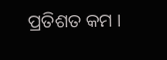ପ୍ରତିଶତ କମ ।